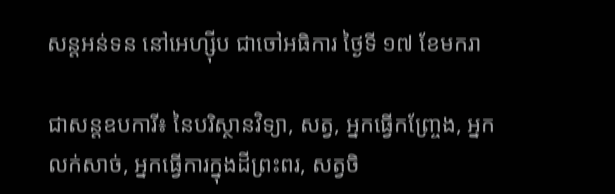សន្តអន់ទន នៅអេហ្ស៊ីប ជាចៅអធិការ ថ្ងៃទី ១៧ ខែមករា

ជាសន្តឧបការី៖ នៃបរិស្ថានវិទ្យា, សត្វ, អ្នកធ្វើកញ្ច្រែង, អ្នកលក់សាច់, អ្នកធ្វើការក្នុងដីព្រះពរ, សត្វចិ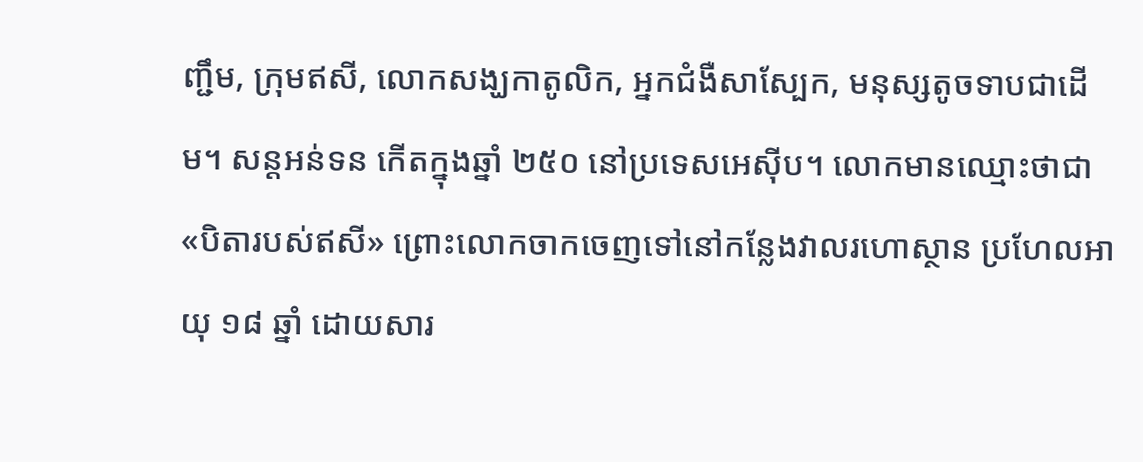ញ្ជឹម, ក្រុមឥសី, លោកសង្ឃកាតូលិក, អ្នកជំងឺសាស្បែក, មនុស្សតូចទាបជាដើម។ សន្តអន់ទន កើតក្នុងឆ្នាំ ២៥០ នៅប្រទេសអេស៊ីប។ លោកមានឈ្មោះថាជា«បិតារបស់ឥសី» ព្រោះលោកចាកចេញទៅនៅកន្លែងវាលរហោស្ថាន ប្រហែលអាយុ ១៨ ឆ្នាំ ដោយសារ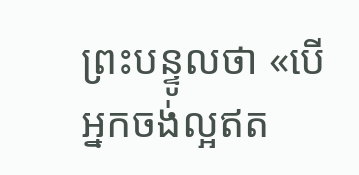ព្រះបន្ទូលថា «បើអ្នកចង់ល្អឥត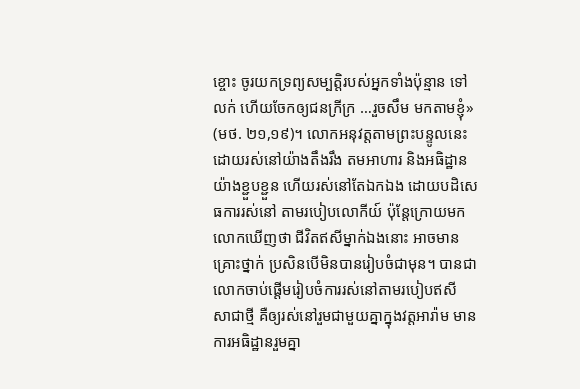ខ្ចោះ ចូរយកទ្រព្យសម្បត្តិរបស់អ្នកទាំងប៉ុន្មាន ទៅលក់ ហើយចែកឲ្យជនក្រីក្រ …រួចសឹម មកតាមខ្ញុំ» (មថ. ២១,១៩)។ លោកអនុវត្តតាមព្រះបន្ទូលនេះ ដោយរស់នៅយ៉ាងតឹងរឹង តមអាហារ និងអធិដ្ឋានយ៉ាងខ្ជួបខ្ជួន ហើយរស់នៅតែឯកឯង ដោយបដិសេធការរស់នៅ តាមរបៀបលោកីយ៍ ប៉ុន្តែក្រោយមក លោកឃើញថា ជីវិតឥសីម្នាក់ឯងនោះ អាចមានគ្រោះថ្នាក់ ប្រសិនបើមិនបានរៀបចំជាមុន។ បានជាលោកចាប់ផ្តើមរៀបចំការរស់នៅតាមរបៀបឥសី សាជាថ្មី គឺឲ្យរស់នៅរួមជាមួយគ្នាក្នុងវត្តអារ៉ាម មានការអធិដ្ឋានរួមគ្នា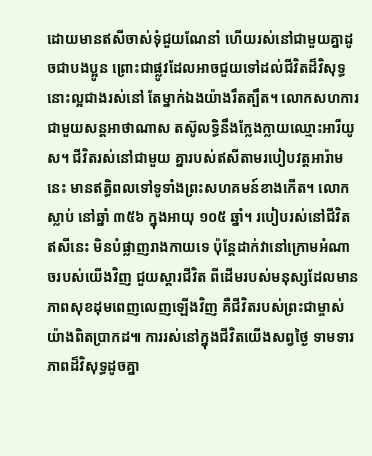ដោយមានឥសីចាស់ទុំជួយណែនាំ ហើយរស់នៅជាមួយគ្នាដូចជាបងប្អូន ព្រោះជាផ្លូវដែលអាចជួយទៅដល់ជីវិតដ៏វិសុទ្ធ នោះល្អជាងរស់នៅ តែម្នាក់ឯងយ៉ាងរឹតត្បឹត។ លោកសហការជាមួយសន្តអាថាណាស តស៊ូលទ្ធិនឹងក្លែងក្លាយឈ្មោះអារីយូស។ ជីវិតរស់នៅជាមួយ គ្នារបស់ឥសីតាមរបៀបវត្តអារ៉ាមនេះ មានឥត្ធិពលទៅទូទាំងព្រះសហគមន៍ខាងកើត។ លោកស្លាប់ នៅឆ្នាំ ៣៥៦ ក្នុងអាយុ ១០៥ ឆ្នាំ។ របៀបរស់នៅជីវិតឥសីនេះ មិនបំផ្លាញរាងកាយទេ ប៉ុន្តែដាក់វានៅក្រោមអំណាចរបស់យើងវិញ ជួយស្តារជីវិត ពីដើមរបស់មនុស្សដែលមានភាពសុខដុមពេញលេញឡើងវិញ គឺជីវិតរបស់ព្រះជាម្ចាស់យ៉ាងពិតប្រាកដ៕ ការរស់នៅក្នុងជីវិតយើងសព្វថ្ងៃ ទាមទារភាពដ៏វិសុទ្ធដូចគ្នា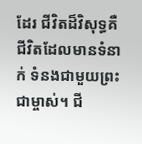ដែរ ជីវិតដ៏វិសុទ្ធគឺ ជីវិតដែលមានទំនាក់ ទំនងជាមួយព្រះជាម្ចាស់។ ជី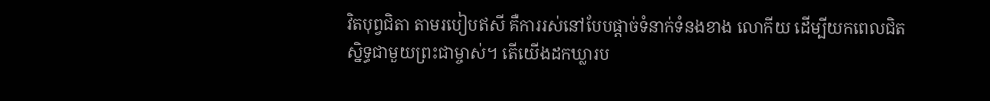វិតបុព្វជិតា តាមរបៀបឥសី គឺការរស់នៅបែបផ្តាច់ទំនាក់ទំនងខាង លោកីយ ដើម្បីយកពេលជិតស្និទ្ធជាមួយព្រះជាម្ចាស់។ តើយើងដកឃ្លារប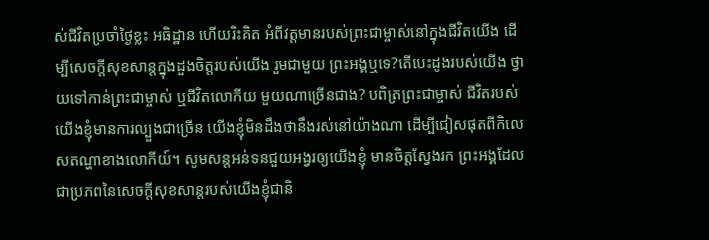ស់ជីវិតប្រចាំថ្ងៃខ្លះ អធិដ្ឋាន ហើយរិះគិត អំពីវត្តមានរបស់ព្រះជាម្ចាស់នៅក្នុងជីវិតយើង ដើម្បីសេចក្តីសុខសាន្តក្នុងដួងចិត្តរបស់យើង រួមជាមួយ ព្រះអង្គឬទេ?តើបេះដូងរបស់យើង ថ្វាយទៅកាន់ព្រះជាម្ចាស់ ឬជីវិតលោកីយ មួយណាច្រើនជាង? បពិត្រព្រះជាម្ចាស់ ជីវិតរបស់យើងខ្ញុំមានការល្បួងជាច្រើន យើងខ្ញុំមិនដឹងថានឹងរស់នៅយ៉ាងណា ដើម្បីជៀសផុតពីកិលេសតណ្ហាខាងលោកីយ៍។ សូមសន្តអន់ទនជួយអង្វរឲ្យយើងខ្ញុំ មានចិត្តស្វែងរក ព្រះអង្គដែលជាប្រភពនៃសេចក្តីសុខសាន្តរបស់យើងខ្ញុំជានិ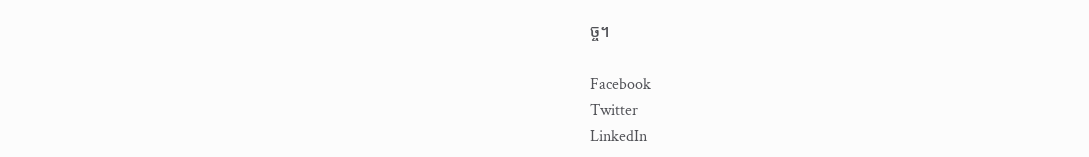ច្ច។

Facebook
Twitter
LinkedIn